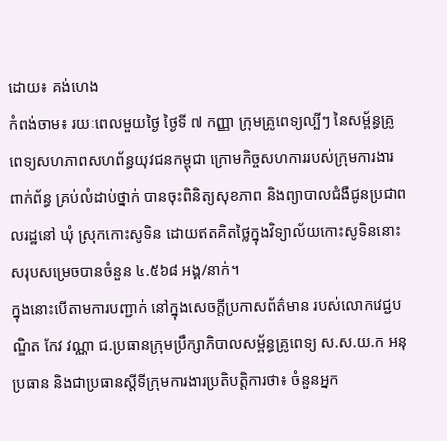ដោយ៖ គង់ហេង
កំពង់ចាម៖ រយៈពេលមួយថ្ងៃ ថ្ងៃទី ៧ កញ្ញា ក្រុមគ្រូពេទ្យល្បីៗ នៃសម្ព័ន្ធគ្រូពេទ្យសហភាពសហព័ន្ធយុវជនកម្ពុជា ក្រោមកិច្ចសហការរបស់ក្រុមការងារពាក់ព័ន្ធ គ្រប់លំដាប់ថ្នាក់ បានចុះពិនិត្យសុខភាព និងព្យាបាលជំងឺជូនប្រជាពលរដ្ឋនៅ ឃុំ ស្រុកកោះសូទិន ដោយឥតគិតថ្លៃក្នុងវិទ្យាល័យកោះសូទិននោះ សរុបសម្រេចបានចំនួន ៤.៥៦៨ អង្គ/នាក់។
ក្នុងនោះបើតាមការបញ្ជាក់ នៅក្នុងសេចក្តីប្រកាសព័ត៌មាន របស់លោកវេជ្ជបណ្ឌិត កែវ វណ្ណា ជ.ប្រធានក្រុមប្រឹក្សាភិបាលសម្ព័ន្ធគ្រូពេទ្យ ស.ស.យ.ក អនុប្រធាន និងជាប្រធានស្តីទីក្រុមការងារប្រតិបត្តិការថា៖ ចំនួនអ្នក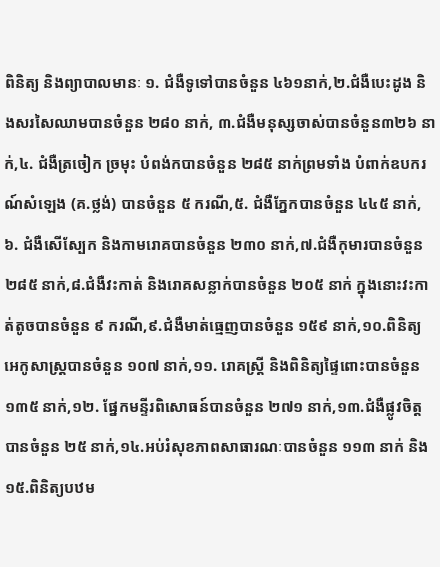ពិនិត្យ និងព្យាបាលមានៈ ១. ជំងឺទូទៅបានចំនួន ៤៦១នាក់,២.ជំងឺបេះដូង និងសរសៃឈាមបានចំនួន ២៨០ នាក់, ៣.ជំងឺមនុស្សចាស់បានចំនួន៣២៦ នាក់,៤. ជំងឺត្រចៀក ច្រមុះ បំពង់កបានចំនួន ២៨៥ នាក់ព្រមទាំង បំពាក់ឧបករណ៍សំឡេង (គ.ថ្លង់) បានចំនួន ៥ ករណី,៥. ជំងឺភ្នែកបានចំនួន ៤៤៥ នាក់,៦. ជំងឺសើស្បែក និងកាមរោគបានចំនួន ២៣០ នាក់,៧.ជំងឺកុមារបានចំនួន ២៨៥ នាក់,៨.ជំងឺវះកាត់ និងរោគសន្លាក់បានចំនួន ២០៥ នាក់ ក្នុងនោះវះកាត់តូចបានចំនួន ៩ ករណី,៩.ជំងឺមាត់ធ្មេញបានចំនួន ១៥៩ នាក់,១០.ពិនិត្យអេកូសាស្ត្របានចំនួន ១០៧ នាក់,១១. រោគស្ត្រី និងពិនិត្យផ្ទៃពោះបានចំនួន១៣៥ នាក់,១២. ផ្នែកមន្ទីរពិសោធន៍បានចំនួន ២៧១ នាក់,១៣.ជំងឺផ្លូវចិត្តបានចំនួន ២៥ នាក់,១៤.អប់រំសុខភាពសាធារណៈបានចំនួន ១១៣ នាក់ និង១៥.ពិនិត្យបឋម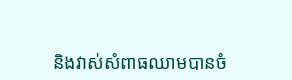និងវាស់សំពាធឈាមបានចំ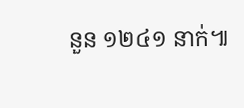នួន ១២៤១ នាក់៕